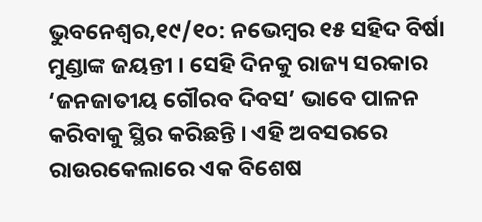ଭୁବନେଶ୍ୱର,୧୯/୧୦: ନଭେମ୍ବର ୧୫ ସହିଦ ବିର୍ଷା ମୁଣ୍ଡାଙ୍କ ଜୟନ୍ତୀ । ସେହି ଦିନକୁ ରାଜ୍ୟ ସରକାର ‘ଜନଜାତୀୟ ଗୌରବ ଦିବସ’ ଭାବେ ପାଳନ କରିବାକୁ ସ୍ଥିର କରିଛନ୍ତି । ଏହି ଅବସରରେ ରାଉରକେଲାରେ ଏକ ବିଶେଷ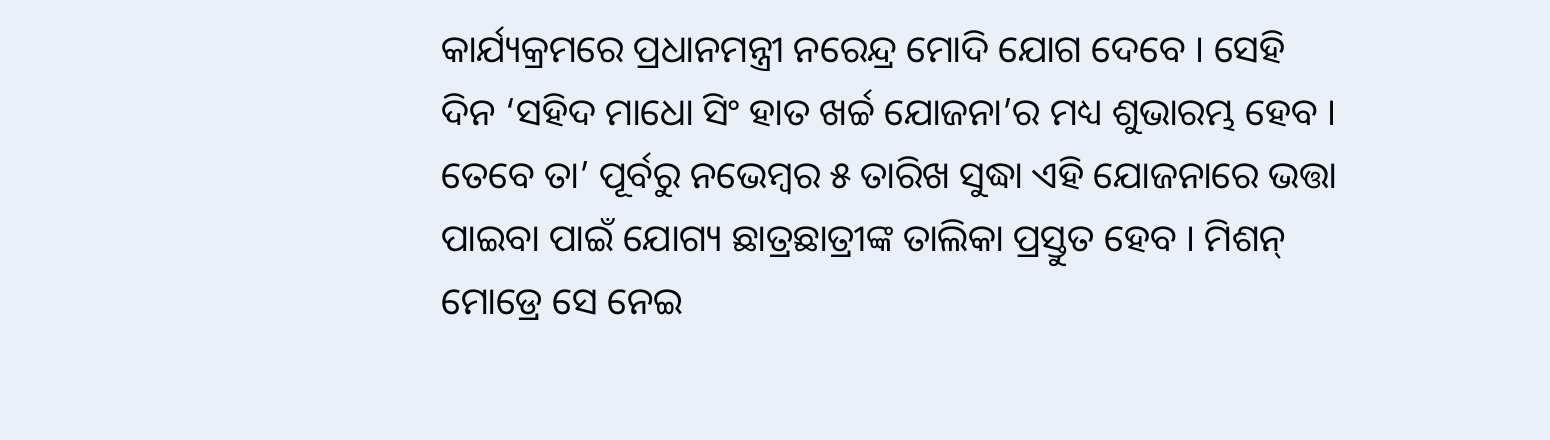କାର୍ଯ୍ୟକ୍ରମରେ ପ୍ରଧାନମନ୍ତ୍ରୀ ନରେନ୍ଦ୍ର ମୋଦି ଯୋଗ ଦେବେ । ସେହି ଦିନ ‘ସହିଦ ମାଧୋ ସିଂ ହାତ ଖର୍ଚ୍ଚ ଯୋଜନା’ର ମଧ୍ୟ ଶୁଭାରମ୍ଭ ହେବ । ତେବେ ତା’ ପୂର୍ବରୁ ନଭେମ୍ବର ୫ ତାରିଖ ସୁଦ୍ଧା ଏହି ଯୋଜନାରେ ଭତ୍ତା ପାଇବା ପାଇଁ ଯୋଗ୍ୟ ଛାତ୍ରଛାତ୍ରୀଙ୍କ ତାଲିକା ପ୍ରସ୍ତୁତ ହେବ । ମିଶନ୍ ମୋଡ୍ରେ ସେ ନେଇ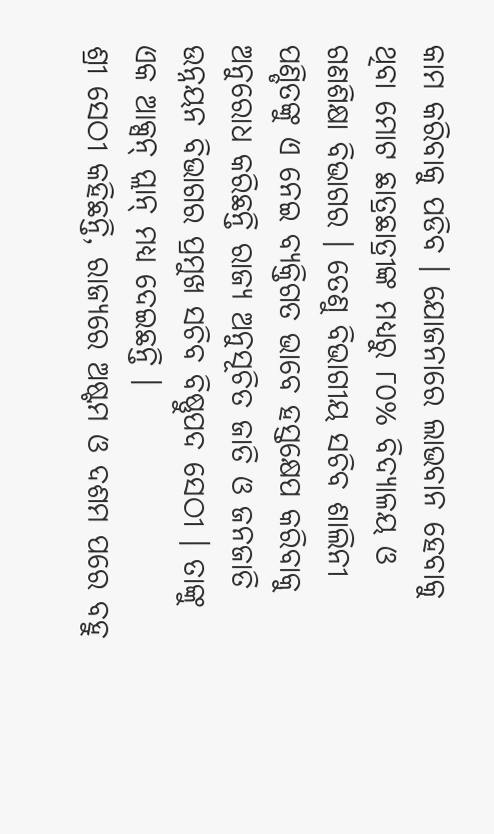କାମ କରିବାକୁ ପଡିବ । ଯୋଜନାରେ ଲାଭବାନ ହେବାକୁ ଥିବା ମୋଟ ଛାତ୍ରଛାତ୍ରୀଙ୍କ ମଧ୍ୟରୁ ୮୦% ବିଦ୍ୟାଳୟ ଓ ଗଣଶିକ୍ଷା ବିଭାଗର । ତେଣୁ ବିଭାଗୀୟ ସଚିବ ଶାଲିନୀ ପଣ୍ଡିତଙ୍କୁ ଏ ନେଇ ବ୍ୟକ୍ତିଗତ ଭାବେ ହସ୍ତକ୍ଷେପ କରିବାକୁ ଅନୁରୋଧ କରିଛନ୍ତି ରାଜ୍ୟ ଅନୁସୂଚିତ ଜାତି ଓ ଜନଜାତି ଉନ୍ନୟନ ବିଭାଗର ପ୍ରମୁଖ ସଚିବ ବିଷ୍ଣୁପଦ ସେଠୀ । ତାଙ୍କୁ ଏକ ଆକ୍ସନ୍ ପ୍ଲାନ୍ ମଧ୍ୟ ଦେଇଛନ୍ତି ।
ଶ୍ରୀ ସେଠୀ କହିଛନ୍ତି, ରାଜ୍ୟରେ ଅଷ୍ଟମ ଓ ଦଶମ ପରେ ବହୁ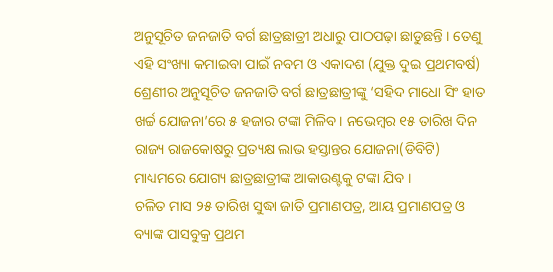ଅନୁସୂଚିତ ଜନଜାତି ବର୍ଗ ଛାତ୍ରଛାତ୍ରୀ ଅଧାରୁ ପାଠପଢ଼ା ଛାଡୁଛନ୍ତି । ତେଣୁ ଏହି ସଂଖ୍ୟା କମାଇବା ପାଇଁ ନବମ ଓ ଏକାଦଶ (ଯୁକ୍ତ ଦୁଇ ପ୍ରଥମବର୍ଷ) ଶ୍ରେଣୀର ଅନୁସୂଚିତ ଜନଜାତି ବର୍ଗ ଛାତ୍ରଛାତ୍ରୀଙ୍କୁ ‘ସହିଦ ମାଧୋ ସିଂ ହାତ ଖର୍ଚ୍ଚ ଯୋଜନା’ରେ ୫ ହଜାର ଟଙ୍କା ମିଳିବ । ନଭେମ୍ବର ୧୫ ତାରିଖ ଦିନ ରାଜ୍ୟ ରାଜକୋଷରୁ ପ୍ରତ୍ୟକ୍ଷ ଲାଭ ହସ୍ତାନ୍ତର ଯୋଜନା(ଡିବିଟି) ମାଧ୍ୟମରେ ଯୋଗ୍ୟ ଛାତ୍ରଛାତ୍ରୀଙ୍କ ଆକାଉଣ୍ଟକୁ ଟଙ୍କା ଯିବ ।
ଚଳିତ ମାସ ୨୫ ତାରିଖ ସୁଦ୍ଧା ଜାତି ପ୍ରମାଣପତ୍ର, ଆୟ ପ୍ରମାଣପତ୍ର ଓ ବ୍ୟାଙ୍କ ପାସବୁକ୍ର ପ୍ରଥମ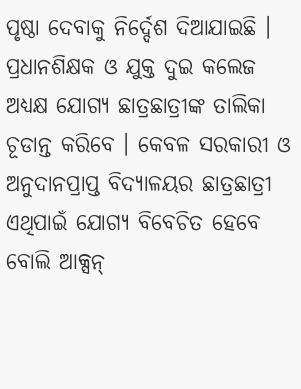ପୃଷ୍ଠା ଦେବାକୁ ନିର୍ଦ୍ଦେଶ ଦିଆଯାଇଛି । ପ୍ରଧାନଶିକ୍ଷକ ଓ ଯୁକ୍ତ ଦୁଇ କଲେଜ ଅଧ୍ୟକ୍ଷ ଯୋଗ୍ୟ ଛାତ୍ରଛାତ୍ରୀଙ୍କ ତାଲିକା ଚୂଡାନ୍ତ କରିବେ । କେବଳ ସରକାରୀ ଓ ଅନୁଦାନପ୍ରାପ୍ତ ବିଦ୍ୟାଳୟର ଛାତ୍ରଛାତ୍ରୀ ଏଥିପାଇଁ ଯୋଗ୍ୟ ବିବେଚିତ ହେବେ ବୋଲି ଆକ୍ସନ୍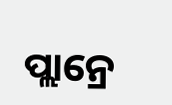ପ୍ଲାନ୍ରେ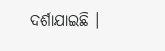ଦର୍ଶାଯାଇଛି ।